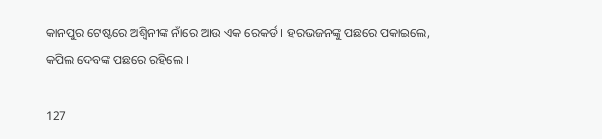କାନପୁର ଟେଷ୍ଟରେ ଅଶ୍ୱିନୀଙ୍କ ନାଁରେ ଆଉ ଏକ ରେକର୍ଡ । ହରଭଜନଙ୍କୁ ପଛରେ ପକାଇଲେ, କପିଲ ଦେବଙ୍କ ପଛରେ ରହିଲେ ।

127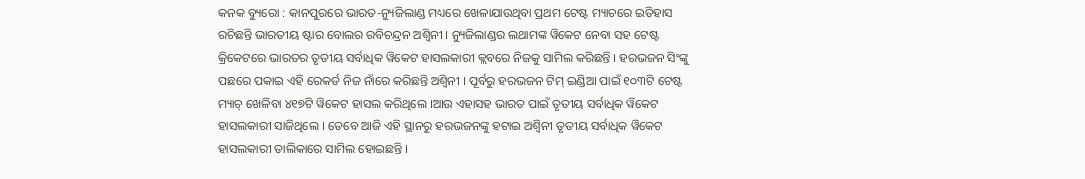କନକ ବ୍ୟୁରୋ : କାନପୁରରେ ଭାରତ-ନ୍ୟୁଜିଲାଣ୍ଡ ମଧ୍ୟରେ ଖେଳାଯାଉଥିବା ପ୍ରଥମ ଟେଷ୍ଟ ମ୍ୟାଚରେ ଇତିହାସ ରଚିଛନ୍ତି ଭାରତୀୟ ଷ୍ଟାର ବୋଲର ରବିଚନ୍ଦ୍ରନ ଅଶ୍ୱିନୀ । ନ୍ୟୁଜିଲାଣ୍ଡର ଲଥାମଙ୍କ ୱିକେଟ ନେବା ସହ ଟେଷ୍ଟ କ୍ରିକେଟରେ ଭାରତର ତୃତୀୟ ସର୍ବାଧିକ ୱିକେଟ ହାସଲକାରୀ କ୍ଲବରେ ନିଜକୁ ସାମିଲ କରିଛନ୍ତି । ହରଭଜନ ସିଂଙ୍କୁ ପଛରେ ପକାଇ ଏହି ରେକର୍ଡ ନିଜ ନାଁରେ କରିଛନ୍ତି ଅଶ୍ୱିନୀ । ପୂର୍ବରୁ ହରଭଜନ ଟିମ୍ ଇଣ୍ଡିଆ ପାଇଁ ୧୦୩ଟି ଟେଷ୍ଟ ମ୍ୟାଚ୍ ଖେଳିବା ୪୧୭ଟି ୱିକେଟ ହାସଲ କରିଥିଲେ ।ଆଉ ଏହାସହ ଭାରତ ପାଇଁ ତୃତୀୟ ସର୍ବାଧିକ ୱିକେଟ ହାସଲକାରୀ ସାଜିଥିଲେ । ତେବେ ଆଜି ଏହି ସ୍ଥାନରୁ ହରଭଜନଙ୍କୁ ହଟାଇ ଅଶ୍ୱିନୀ ତୃତୀୟ ସର୍ବାଧିକ ୱିକେଟ ହାସଲକାରୀ ତାଲିକାରେ ସାମିଲ ହୋଇଛନ୍ତି ।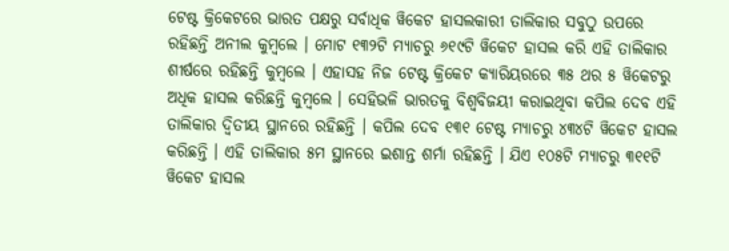ଟେଷ୍ଟ କ୍ରିକେଟରେ ଭାରତ ପକ୍ଷରୁ ସର୍ବାଧିକ ୱିକେଟ ହାସଲକାରୀ ତାଲିକାର ସବୁଠୁ ଉପରେ ରହିଛନ୍ତି ଅନୀଲ କୁମ୍ବଲେ । ମୋଟ ୧୩୨ଟି ମ୍ୟାଚରୁ ୬୧୯ଟି ୱିକେଟ ହାସଲ କରି ଏହି ତାଲିକାର ଶୀର୍ଷରେ ରହିଛନ୍ତି କୁମ୍ବଲେ । ଏହାସହ ନିଜ ଟେଷ୍ଟ କ୍ରିକେଟ କ୍ୟାରିୟରରେ ୩୫ ଥର ୫ ୱିକେଟରୁ ଅଧିକ ହାସଲ କରିଛନ୍ତି କୁମ୍ବଲେ । ସେହିଭଳି ଭାରତକୁ ବିଶ୍ୱବିଜୟୀ କରାଇଥିବା କପିଲ ଦେବ ଏହି ତାଲିକାର ଦ୍ୱିତୀୟ ସ୍ଥାନରେ ରହିଛନ୍ତି । କପିଲ ଦେବ ୧୩୧ ଟେଷ୍ଟ ମ୍ୟାଚରୁ ୪୩୪ଟି ୱିକେଟ ହାସଲ କରିଛନ୍ତି । ଏହି ତାଲିକାର ୫ମ ସ୍ଥାନରେ ଇଶାନ୍ତ ଶର୍ମା ରହିଛନ୍ତି । ଯିଏ ୧୦୫ଟି ମ୍ୟାଚରୁ ୩୧୧ଟି ୱିକେଟ ହାସଲ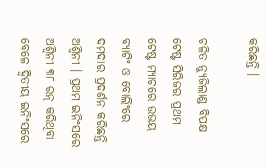କରିଛନ୍ତି ।

ଚଳିତ ନ୍ୟୁଜିଲାଣ୍ଡ ବିପକ୍ଷ ଟେଷ୍ଟ ସିରିଜର ପ୍ରଥମ ଟେଷ୍ଟ ମ୍ୟାଚରେ ଉଭୟ ବ୍ୟାଟିଂ ଓ ବୋଲିଂରେ ଦମଦାର ପ୍ରଦର୍ଶନ କରିଛନ୍ତି ଅଶ୍ୱିନୀ । ପ୍ରଥମ ଇନିଂସରେ ଅଶ୍ୱିନୀ ୩୮ ରନ୍ କରିଥିବା ବେଳେ ଦ୍ୱିତୀୟ ଇନିଂସରେ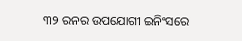୩୨ ରନର ଉପଯୋଗୀ ଇନିଂସରେ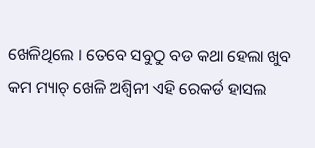ଖେଳିଥିଲେ । ତେବେ ସବୁଠୁ ବଡ କଥା ହେଲା ଖୁବ କମ ମ୍ୟାଚ୍ ଖେଳି ଅଶ୍ୱିନୀ ଏହି ରେକର୍ଡ ହାସଲ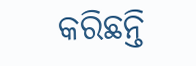କରିଛନ୍ତି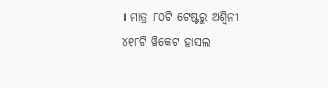। ମାତ୍ର ୮୦ଟି ଟେଷ୍ଟରୁ ଅଶ୍ୱିନୀ ୪୧୮ଟି ୱିକେଟ ହାସଲ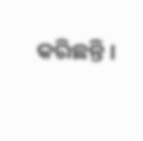କରିଛନ୍ତି ।